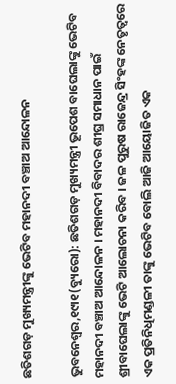ଛତିଶଗଡ଼ ମୁଖ୍ୟମନ୍ତ୍ରୀଙ୍କୁ ଭେଟିବ ମହାନଦୀ ବଞ୍ଚାଅ ଆନ୍ଦୋଳନ

ଭୁବନେଶ୍ୱର,୧୯ା୧(ବ୍ୟୁରୋ): ଛତିଶଗଡ଼ ମୁଖ୍ୟମନ୍ତ୍ରୀ ଭୂପେଶ ବାଘେଲାଙ୍କୁ ଭେଟିବ ମହାନଦୀ ବଞ୍ଚାଅ ଆନ୍ଦୋଳନ । ମହାନଦୀ ବିବାଦର ଶୀଘ୍ର ସମାଧାନ ପାଇଁ ଶ୍ରୀବାଘେଲାଙ୍କୁ ଭେଟି ଆଲୋଚନା କରିବ । ଜଳ ପୁରୁଷ ରାଜେନ୍ଦ୍ର ସିଂହଙ୍କ ନେତୃତ୍ୱରେ ଏକ ପ୍ରତିନିଧିମଣ୍ଡଳୀ ତାଙ୍କୁ ଭେଟିବ ବୋଲି ଆଜି ଆୟୋଜିତ ଏକ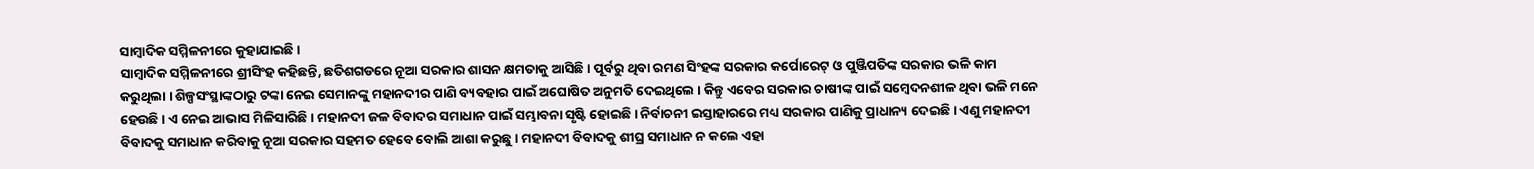ସାମ୍ବାଦିକ ସମ୍ମିଳନୀରେ କୁହାଯାଇଛି ।
ସାମ୍ବାଦିକ ସମ୍ମିଳନୀରେ ଶ୍ରୀସିଂହ କହିଛନ୍ତି, ଛତିଶଗଡରେ ନୂଆ ସରକାର ଶାସନ କ୍ଷମତାକୁ ଆସିଛି । ପୂର୍ବରୁ ଥିବା ରମଣ ସିଂହଙ୍କ ସରକାର କର୍ପୋରେଟ୍ ଓ ପୁଞ୍ଜିପତିଙ୍କ ସରକାର ଭଳି କାମ କରୁଥିଲା । ଶିଳ୍ପସଂସ୍ଥାଙ୍କଠାରୁ ଟଙ୍କା ନେଇ ସେମାନଙ୍କୁ ମହାନଦୀର ପାଣି ବ୍ୟବହାର ପାଇଁ ଅଘୋଷିତ ଅନୁମତି ଦେଇଥିଲେ । କିନ୍ତୁ ଏବେର ସରକାର ଚାଷୀଙ୍କ ପାଇଁ ସମ୍ବେଦନଶୀଳ ଥିବା ଭଳି ମନେ ହେଉଛି । ଏ ନେଇ ଆଭାସ ମିଳିସାରିଛି । ମହାନଦୀ ଜଳ ବିବାଦର ସମାଧାନ ପାଇଁ ସମ୍ଭାବନା ସୃଷ୍ଟି ହୋଇଛି । ନିର୍ବାଚନୀ ଇସ୍ତାହାରରେ ମଧ୍ୟ ସରକାର ପାଣିକୁ ପ୍ରାଧାନ୍ୟ ଦେଇଛି । ଏଣୁ ମହାନଦୀ ବିବାଦକୁ ସମାଧାନ କରିବାକୁ ନୂଆ ସରକାର ସହମତ ହେବେ ବୋଲି ଆଶା କରୁଛୁ । ମହାନଦୀ ବିବାଦକୁ ଶୀଘ୍ର ସମାଧାନ ନ କଲେ ଏହା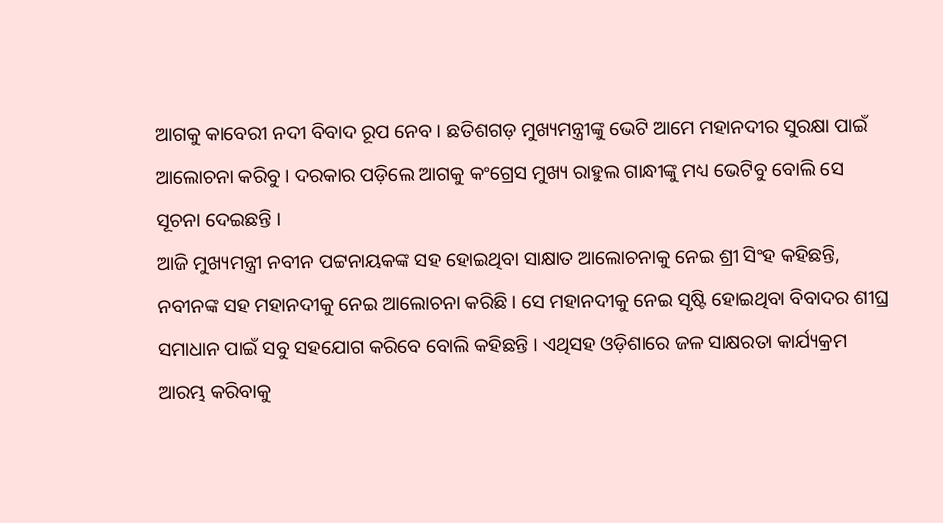ଆଗକୁ କାବେରୀ ନଦୀ ବିବାଦ ରୂପ ନେବ । ଛତିଶଗଡ଼ ମୁଖ୍ୟମନ୍ତ୍ରୀଙ୍କୁ ଭେଟି ଆମେ ମହାନଦୀର ସୁରକ୍ଷା ପାଇଁ ଆଲୋଚନା କରିବୁ । ଦରକାର ପଡ଼ିଲେ ଆଗକୁ କଂଗ୍ରେସ ମୁଖ୍ୟ ରାହୁଲ ଗାନ୍ଧୀଙ୍କୁ ମଧ୍ୟ ଭେଟିବୁ ବୋଲି ସେ ସୂଚନା ଦେଇଛନ୍ତି ।
ଆଜି ମୁଖ୍ୟମନ୍ତ୍ରୀ ନବୀନ ପଟ୍ଟନାୟକଙ୍କ ସହ ହୋଇଥିବା ସାକ୍ଷାତ ଆଲୋଚନାକୁ ନେଇ ଶ୍ରୀ ସିଂହ କହିଛନ୍ତି, ନବୀନଙ୍କ ସହ ମହାନଦୀକୁ ନେଇ ଆଲୋଚନା କରିଛି । ସେ ମହାନଦୀକୁ ନେଇ ସୃଷ୍ଟି ହୋଇଥିବା ବିବାଦର ଶୀଘ୍ର ସମାଧାନ ପାଇଁ ସବୁ ସହଯୋଗ କରିବେ ବୋଲି କହିଛନ୍ତି । ଏଥିସହ ଓଡ଼ିଶାରେ ଜଳ ସାକ୍ଷରତା କାର୍ଯ୍ୟକ୍ରମ ଆରମ୍ଭ କରିବାକୁ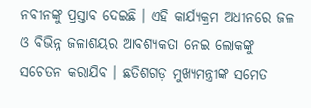ନବୀନଙ୍କୁ ପ୍ରସ୍ତାବ ଦେଇଛି । ଏହି କାର୍ଯ୍ୟକ୍ରମ ଅଧୀନରେ ଜଳ ଓ ବିଭିନ୍ନ ଜଳାଶୟର ଆବଶ୍ୟକତା ନେଇ ଲୋକଙ୍କୁ ସଚେତନ କରାଯିବ । ଛତିଶଗଡ଼ ମୁଖ୍ୟମନ୍ତ୍ରୀଙ୍କ ସମେତ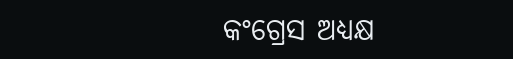କଂଗ୍ରେସ ଅଧ୍ୟକ୍ଷ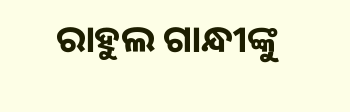ରାହୁଲ ଗାନ୍ଧୀଙ୍କୁ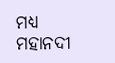ମଧ୍ୟ ମହାନଦୀ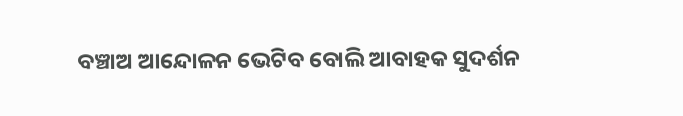ବଞ୍ଚାଅ ଆନ୍ଦୋଳନ ଭେଟିବ ବୋଲି ଆବାହକ ସୁଦର୍ଶନ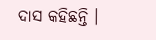ଦାସ କହିଛନ୍ତି ।